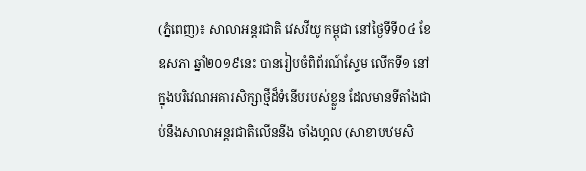(ភ្នំពេញ)៖ សាលាអន្តរជាតិ វេសវីយូ កម្ពុជា នៅថ្ងៃទីទី០៤ ខែឧសភា ឆ្នាំ២០១៩នេះ បានរៀបចំពិព័រណ៍ស្ទែម លើកទី១ នៅក្នុងបរិវេណអគារសិក្សាថ្មីដ៏ទំនើបរបស់ខ្លួន ដែលមានទីតាំងជាប់នឹងសាលាអន្តរជាតិលើននីង ចាំងហ្គល (សាខាបឋមសិ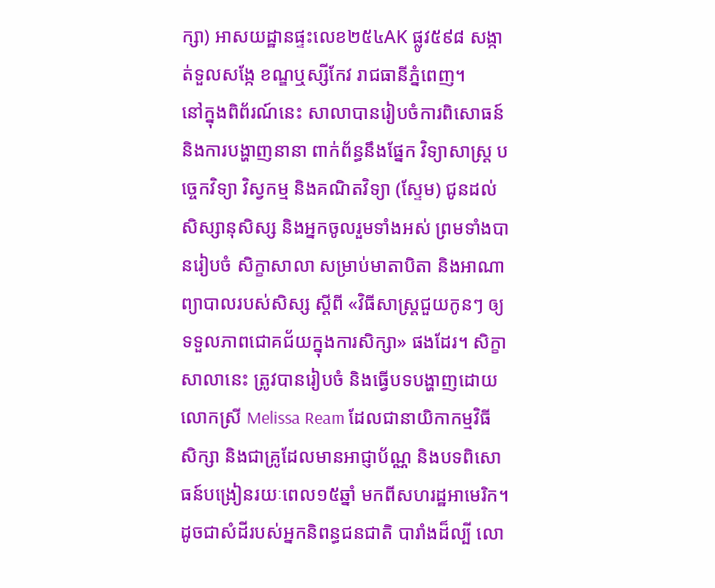ក្សា) អាសយដ្ឋានផ្ទះលេខ២៥៤AK ផ្លូវ៥៩៨ សង្កាត់ទួលសង្កែ ខណ្ឌឬស្សីកែវ រាជធានីភ្នំពេញ។
នៅក្នុងពិព័រណ៍នេះ សាលាបានរៀបចំការពិសោធន៍ និងការបង្ហាញនានា ពាក់ព័ន្ធនឹងផ្នែក វិទ្យាសាស្រ្ត បច្ចេកវិទ្យា វិស្វកម្ម និងគណិតវិទ្យា (ស្ទែម) ជូនដល់សិស្សានុសិស្ស និងអ្នកចូលរួមទាំងអស់ ព្រមទាំងបានរៀបចំ សិក្ខាសាលា សម្រាប់មាតាបិតា និងអាណាព្យាបាលរបស់សិស្ស ស្តីពី «វិធីសាស្រ្តជួយកូនៗ ឲ្យទទួលភាពជោគជ័យក្នុងការសិក្សា» ផងដែរ។ សិក្ខាសាលានេះ ត្រូវបានរៀបចំ និងធ្វើបទបង្ហាញដោយលោកស្រី Melissa Ream ដែលជានាយិកាកម្មវិធីសិក្សា និងជាគ្រូដែលមានអាជ្ញាប័ណ្ណ និងបទពិសោធន៍បង្រៀនរយៈពេល១៥ឆ្នាំ មកពីសហរដ្ឋអាមេរិក។
ដូចជាសំដីរបស់អ្នកនិពន្ធជនជាតិ បារាំងដ៏ល្បី លោ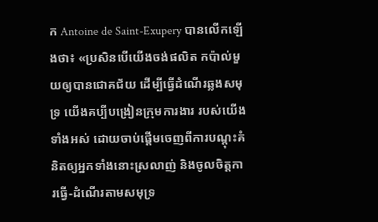ក Antoine de Saint-Exupery បានលើកឡើងថា៖ «ប្រសិនបើយើងចង់ផលិត កប៉ាល់មួយឲ្យបានជោគជ័យ ដើម្បីធ្វើដំណើរឆ្លងសមុទ្រ យើងគប្បីបង្រៀនក្រុមការងារ របស់យើងទាំងអស់ ដោយចាប់ផ្តើមចេញពីការបណ្តុះគំនិតឲ្យអ្នកទាំងនោះស្រលាញ់ និងចូលចិត្តការធ្វើ-ដំណើរតាមសមុទ្រ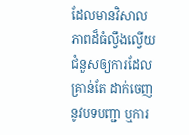ដែលមានវិសាលភាពដ៏ធំល្វឹងល្វើយ ជំនួសឲ្យការដែលគ្រាន់តែ ដាក់ចេញនូវបទបញ្ជា ឬការ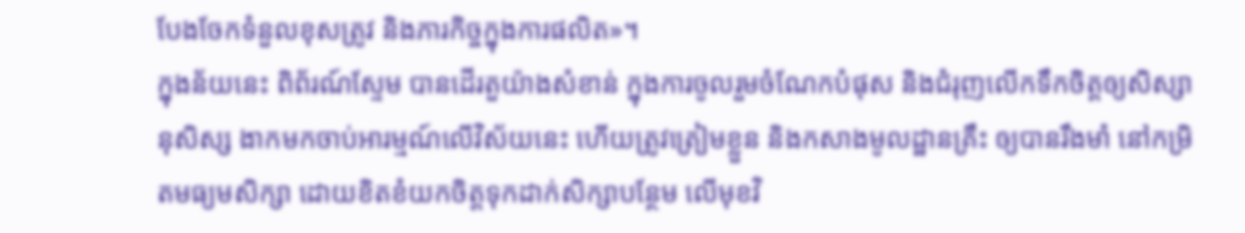បែងចែកទំនួលខុសត្រូវ និងភារកិច្ចក្នុងការផលិត»។
ក្នុងន័យនេះ ពិព័រណ៍ស្ទែម បានដើរតួយ៉ាងសំខាន់ ក្នុងការចូលរួមចំណែកបំផុស និងជំរុញលើកទឹកចិត្តឲ្យសិស្សានុសិស្ស ងាកមកចាប់អារម្មណ៍លើវិស័យនេះ ហើយត្រូវត្រៀមខ្លួន និងកសាងមូលដ្ឋានគ្រឹះ ឲ្យបានរឹងមាំ នៅកម្រិតមធ្យមសិក្សា ដោយខិតខំយកចិត្តទុកដាក់សិក្សាបន្ថែម លើមុខវិ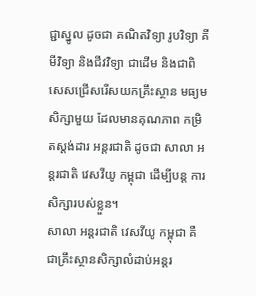ជ្ជាស្នូល ដូចជា គណិតវិទ្យា រូបវិទ្យា គីមីវិទ្យា និងជីវវិទ្យា ជាដើម និងជាពិសេសជ្រើសរើសយកគ្រឹះស្ថាន មធ្យមសិក្សាមួយ ដែលមានគុណភាព កម្រិតស្តង់ដារ អន្តរជាតិ ដូចជា សាលា អន្តរជាតិ វេសវីយូ កម្ពុជា ដើម្បីបន្ត ការសិក្សារបស់ខ្លួន។
សាលា អន្តរជាតិ វេសវីយូ កម្ពុជា គឺជាគ្រឹះស្ថានសិក្សាលំដាប់អន្តរ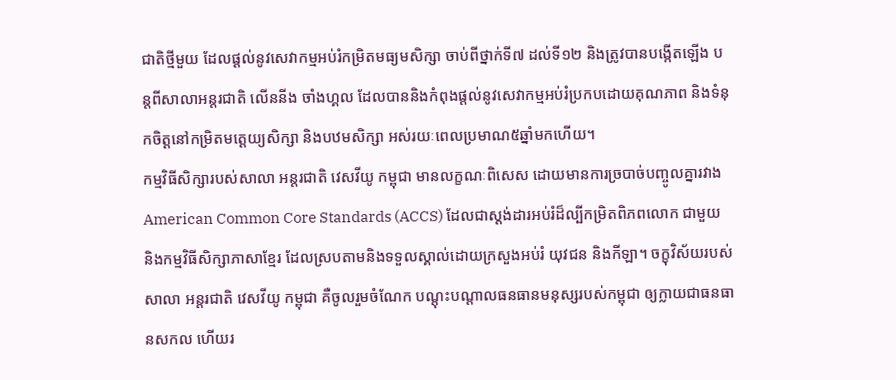ជាតិថ្មីមួយ ដែលផ្តល់នូវសេវាកម្មអប់រំកម្រិតមធ្យមសិក្សា ចាប់ពីថ្នាក់ទី៧ ដល់ទី១២ និងត្រូវបានបង្កើតឡើង បន្តពីសាលាអន្តរជាតិ លើននីង ចាំងហ្គល ដែលបាននិងកំពុងផ្តល់នូវសេវាកម្មអប់រំប្រកបដោយគុណភាព និងទំនុកចិត្តនៅកម្រិតមត្តេយ្យសិក្សា និងបឋមសិក្សា អស់រយៈពេលប្រមាណ៥ឆ្នាំមកហើយ។
កម្មវិធីសិក្សារបស់សាលា អន្តរជាតិ វេសវីយូ កម្ពុជា មានលក្ខណៈពិសេស ដោយមានការច្របាច់បញ្ចូលគ្នារវាង American Common Core Standards (ACCS) ដែលជាស្តង់ដារអប់រំដ៏ល្បីកម្រិតពិភពលោក ជាមួយ និងកម្មវិធីសិក្សាភាសាខ្មែរ ដែលស្របតាមនិងទទួលស្គាល់ដោយក្រសួងអប់រំ យុវជន និងកីឡា។ ចក្ខុវិស័យរបស់សាលា អន្តរជាតិ វេសវីយូ កម្ពុជា គឺចូលរួមចំណែក បណ្តុះបណ្តាលធនធានមនុស្សរបស់កម្ពុជា ឲ្យក្លាយជាធនធានសកល ហើយរ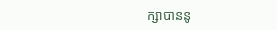ក្សាបាននូ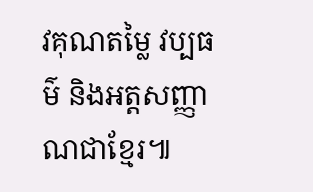វគុណតម្លៃ វប្បធម៌ និងអត្តសញ្ញាណជាខ្មែរ៕